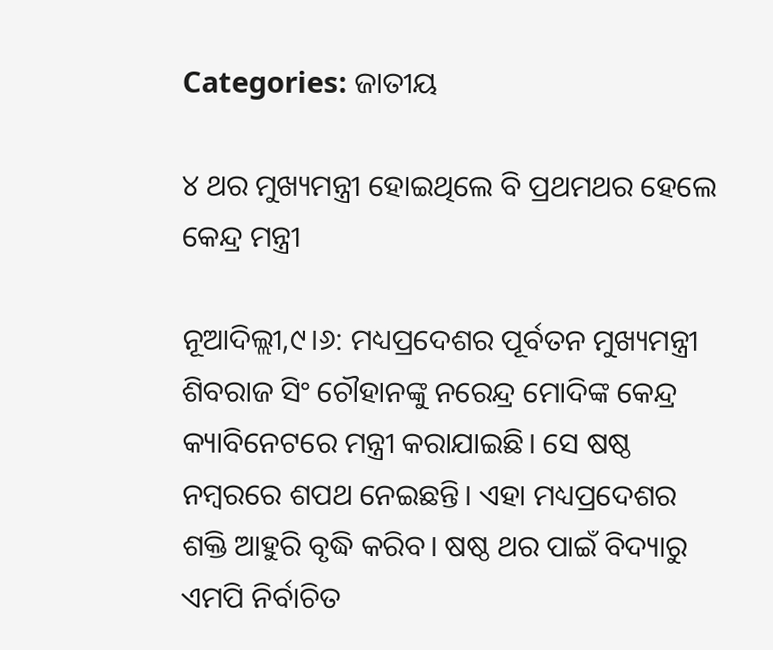Categories: ଜାତୀୟ

୪ ଥର ମୁଖ୍ୟମନ୍ତ୍ରୀ ହୋଇଥିଲେ ବି ପ୍ରଥମଥର ହେଲେ କେନ୍ଦ୍ର ମନ୍ତ୍ରୀ

ନୂଆଦିଲ୍ଲୀ,୯।୬: ମଧ୍ୟପ୍ରଦେଶର ପୂର୍ବତନ ମୁଖ୍ୟମନ୍ତ୍ରୀ ଶିବରାଜ ସିଂ ଚୌହାନଙ୍କୁ ନରେନ୍ଦ୍ର ମୋଦିଙ୍କ କେନ୍ଦ୍ର କ୍ୟାବିନେଟରେ ମନ୍ତ୍ରୀ କରାଯାଇଛି। ସେ ଷଷ୍ଠ ନମ୍ବରରେ ଶପଥ ନେଇଛନ୍ତି। ଏହା ମଧ୍ୟପ୍ରଦେଶର ଶକ୍ତି ଆହୁରି ବୃଦ୍ଧି କରିବ। ଷଷ୍ଠ ଥର ପାଇଁ ବିଦ୍ୟାରୁ ଏମପି ନିର୍ବାଚିତ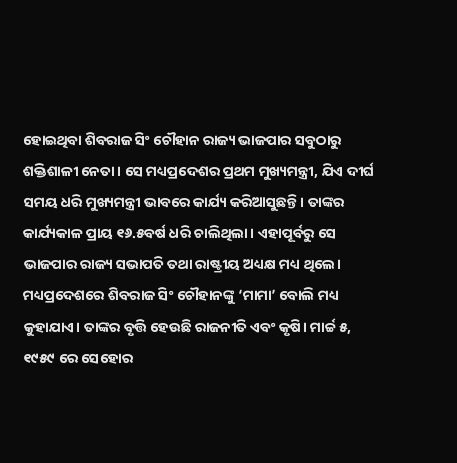ହୋଇଥିବା ଶିବରାଜ ସିଂ ଚୌହାନ ରାଜ୍ୟ ଭାଜପାର ସବୁଠାରୁ ଶକ୍ତିଶାଳୀ ନେତା। ସେ ମଧ୍ୟପ୍ରଦେଶର ପ୍ରଥମ ମୁଖ୍ୟମନ୍ତ୍ରୀ, ଯିଏ ଦୀର୍ଘ ସମୟ ଧରି ମୁଖ୍ୟମନ୍ତ୍ରୀ ଭାବରେ କାର୍ଯ୍ୟ କରିଆସୁଛନ୍ତି। ତାଙ୍କର କାର୍ଯ୍ୟକାଳ ପ୍ରାୟ ୧୬.୫ବର୍ଷ ଧରି ଚାଲିଥିଲା। ଏହାପୂର୍ବରୁ ସେ ଭାଜପାର ରାଜ୍ୟ ସଭାପତି ତଥା ରାଷ୍ଟ୍ରୀୟ ଅଧ୍ୟକ୍ଷ ମଧ୍ୟ ଥିଲେ।
ମଧ୍ୟପ୍ରଦେଶରେ ଶିବରାଜ ସିଂ ଚୌହାନଙ୍କୁ ‘ମାମା’ ବୋଲି ମଧ୍ୟ କୁହାଯାଏ। ତାଙ୍କର ବୃତ୍ତି ହେଉଛି ରାଜନୀତି ଏବଂ କୃଷି। ମାର୍ଚ୍ଚ ୫, ୧୯୫୯ ରେ ସେହୋର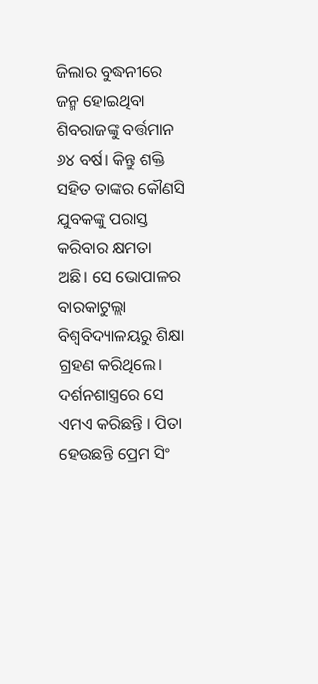ଜିଲାର ବୁଦ୍ଧନୀରେ ଜନ୍ମ ହୋଇଥିବା ଶିବରାଜଙ୍କୁ ବର୍ତ୍ତମାନ ୬୪ ବର୍ଷ। କିନ୍ତୁ ଶକ୍ତି ସହିତ ତାଙ୍କର କୌଣସି ଯୁବକଙ୍କୁ ପରାସ୍ତ କରିବାର କ୍ଷମତା ଅଛି। ସେ ଭୋପାଳର ବାରକାଟୁଲ୍ଲା ବିଶ୍ୱବିଦ୍ୟାଳୟରୁ ଶିକ୍ଷା ଗ୍ରହଣ କରିଥିଲେ। ଦର୍ଶନଶାସ୍ତ୍ରରେ ସେ ଏମଏ କରିଛନ୍ତି । ପିତା ହେଉଛନ୍ତି ପ୍ରେମ ସିଂ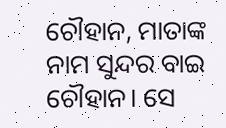ଚୌହାନ, ମାତାଙ୍କ ନାମ ସୁନ୍ଦର ବାଇ ଚୌହାନ। ସେ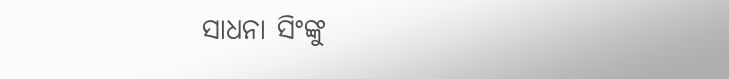ସାଧନା ସିଂଙ୍କୁ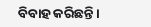ବିବାହ କରିଛନ୍ତି।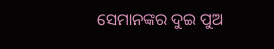ସେମାନଙ୍କର ଦୁଇ ପୁଅ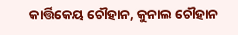କାର୍ତ୍ତିକେୟ ଚୌହାନ, କୁନାଲ ଚୌହାନ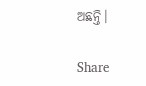ଅଛନ୍ତି।

Share